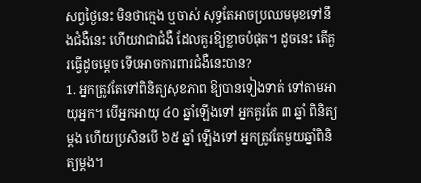សព្វថ្ងៃនេះ មិនថាក្មេង ឬចាស់ សុទ្ធតែអាចប្រឈមមុខទៅនឹងជំងឺនេះ ហើយវាជាជំងឺ ដែលគួរឱ្យខ្លាចបំផុត។ ដូចនេះ តើគួរធ្វើដូចម្តេច ទើបអាចការពារជំងឺនេះបាន?
1. អ្នកត្រូវតែទៅពិនិត្យសុខភាព ឱ្យបានទៀងទាត់ ទៅតាមអាយុអ្នក។ បើអ្នកអាយុ ៤០ ឆ្នាំឡើងទៅ អ្នកគួរតែ ៣ ឆ្នាំ ពិនិត្យម្តង ហើយប្រសិនបើ ៦៥ ឆ្នាំ ឡើងទៅ អ្នកត្រូវតែមួយឆ្នាំពិនិត្យម្តង។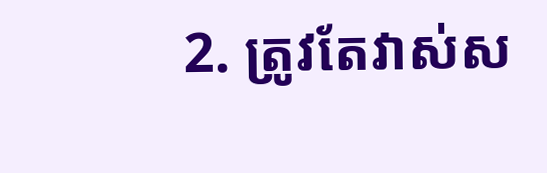2. ត្រូវតែវាស់ស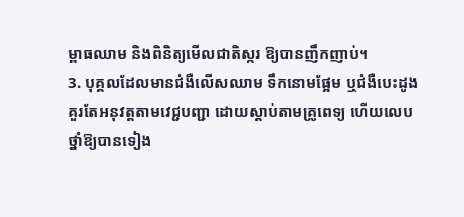ម្ពាធឈាម និងពិនិត្យមើលជាតិស្ករ ឱ្យបានញឹកញាប់។
3. បុគ្គលដែលមានជំងឺលើសឈាម ទឹកនោមផ្អែម ឬជំងឺបេះដូង គួរតែអនុវត្តតាមវេជ្ជបញ្ជា ដោយស្តាប់តាមគ្រូពេទ្យ ហើយលេបថ្នាំឱ្យបានទៀង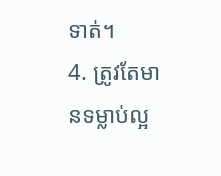ទាត់។
4. ត្រូវតែមានទម្លាប់ល្អ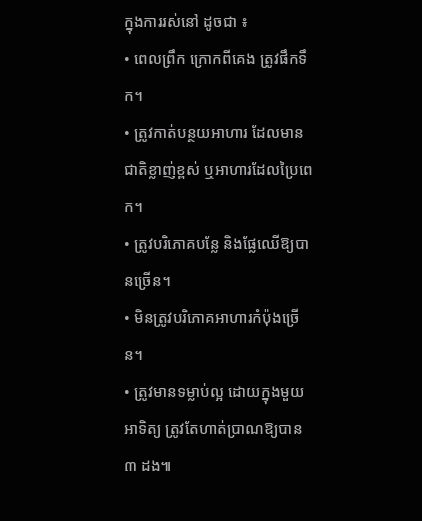ក្នុងការរស់នៅ ដូចជា ៖
• ពេលព្រឹក ក្រោកពីគេង ត្រូវផឹកទឹក។
• ត្រូវកាត់បន្ថយអាហារ ដែលមានជាតិខ្លាញ់ខ្ពស់ ឬអាហារដែលប្រៃពេក។
• ត្រូវបរិភោគបន្លែ និងផ្លែឈើឱ្យបានច្រើន។
• មិនត្រូវបរិភោគអាហារកំប៉ុងច្រើន។
• ត្រូវមានទម្លាប់ល្អ ដោយក្នុងមួយអាទិត្យ ត្រូវតែហាត់ប្រាណឱ្យបាន ៣ ដង៕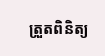ត្រួតពិនិត្យ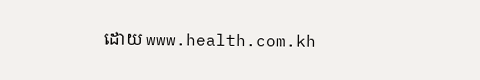ដោយ www.health.com.kh